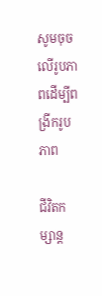សូមចុចលើរូបភាពដើម្បីពង្រីករូបភាព

ជីវិតកម្សាន្ត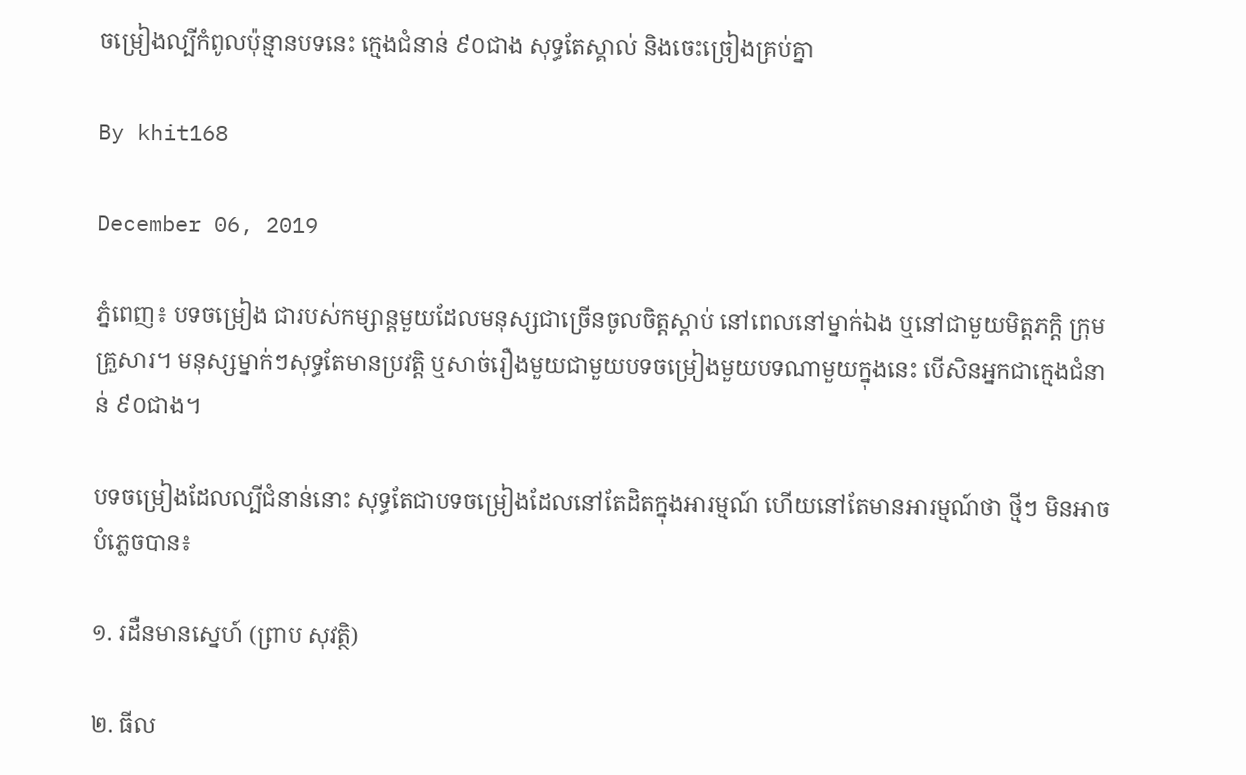ចម្រៀងល្បីកំពូលប៉ុន្មានបទនេះ ក្មេងជំនាន់ ៩០ជាង សុទ្ធតែស្គាល់ និងចេះច្រៀងគ្រប់គ្នា

By khit168

December 06, 2019

ភ្នំពេញ៖ បទចម្រៀង ជារបស់កម្សាន្តមួយដែលមនុស្សជាច្រើនចូលចិត្តស្ដាប់ នៅពេលនៅម្នាក់ឯង ឬនៅជាមួយមិត្តភក្តិ ក្រុមគ្រួសារ។ មនុស្សម្នាក់ៗសុទ្ធតែមានប្រវត្តិ ឬសាច់រឿងមួយជាមួយបទចម្រៀងមួយបទណាមួយក្នុងនេះ បើសិនអ្នកជាក្មេងជំនាន់ ៩០ជាង។

បទចម្រៀងដែលល្បីជំនាន់នោះ សុទ្ធតែជាបទចម្រៀងដែលនៅតែដិតក្នុងអារម្មណ៍ ហើយនៅតែមានអារម្មណ៍ថា ថ្មីៗ មិនអាចបំភ្លេចបាន៖

១. រដឺនមានស្នេហ៍ (ព្រាប សុវត្ថិ)

២. ធីល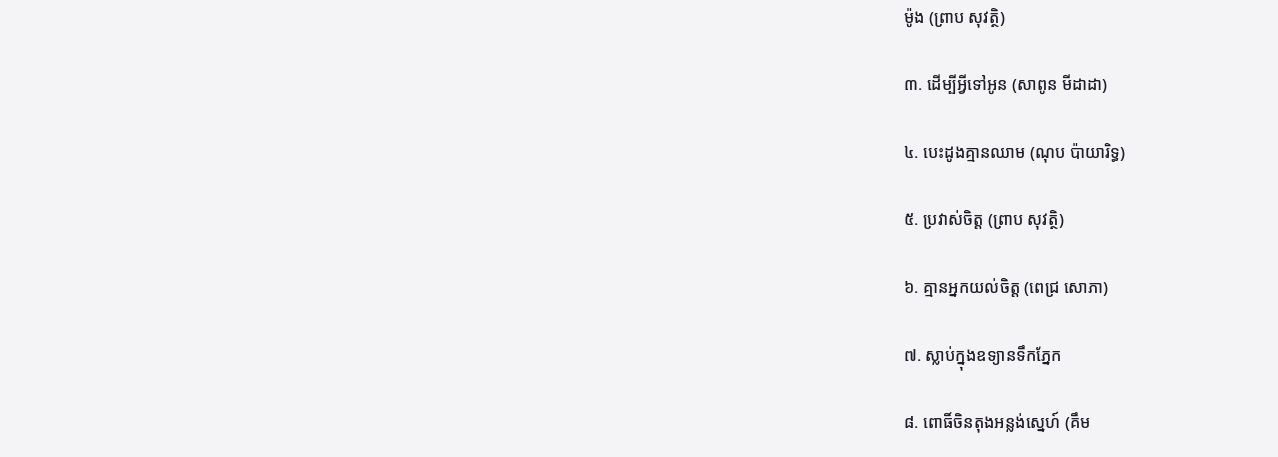ម៉ូង (ព្រាប សុវត្ថិ)

៣. ដើម្បីអ្វីទៅអូន (សាពូន មីដាដា)

៤. បេះដូងគ្មានឈាម (ណុប ប៉ាយារិទ្ធ)

៥. ប្រវាស់ចិត្ត (ព្រាប សុវត្ថិ)

៦. គ្មានអ្នកយល់ចិត្ត (ពេជ្រ សោភា)

៧. ស្លាប់ក្នុងឧទ្យានទឹកភ្នែក

៨. ពោធិ៍ចិនតុងអន្លង់ស្នេហ៍ (គឹម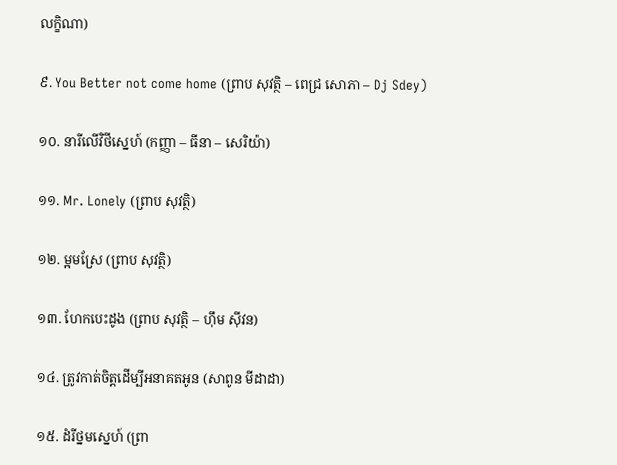លក្ខិណា)

៩. You Better not come home (ព្រាប សុវត្ថិ – ពេជ្រ សោភា – Dj Sdey)

១០. នារីលើវិថីស្នេហ៍ (កញ្ញា – ធីនា – សេរិយ៉ា)

១១. Mr. Lonely (ព្រាប សុវត្ថិ)

១២. ម្អមស្រែ (ព្រាប សុវត្ថិ)

១៣. ហែកបេះដូង (ព្រាប សុវត្ថិ – ហ៊ឹម ស៊ីវន)

១៤. ត្រូវកាត់ចិត្តដើម្បីអនាគតអូន (សាពូន មីដាដា)

១៥. ដំរីថ្នមស្នេហ៍ (ព្រា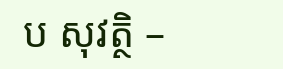ប សុវត្ថិ –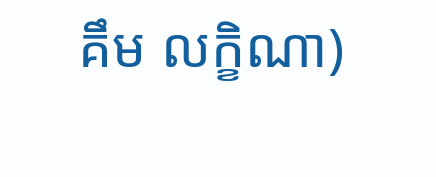គឹម លក្ខិណា)